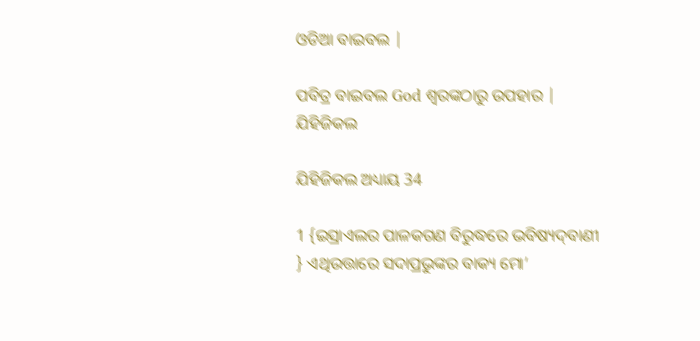ଓଡିଆ ବାଇବଲ |

ପବିତ୍ର ବାଇବଲ God ଶ୍ବରଙ୍କଠାରୁ ଉପହାର |
ଯିହିଜିକଲ

ଯିହିଜିକଲ ଅଧ୍ୟାୟ 34

1 {ଇସ୍ରାଏଲର ପାଳକଗଣ ବିରୁଦ୍ଧରେ ଭବିଷ୍ୟଦ୍‍ବାଣୀ } ଏଥିଉତ୍ତାରେ ସଦାପ୍ରଭୁଙ୍କର ବାକ୍ୟ ମୋ’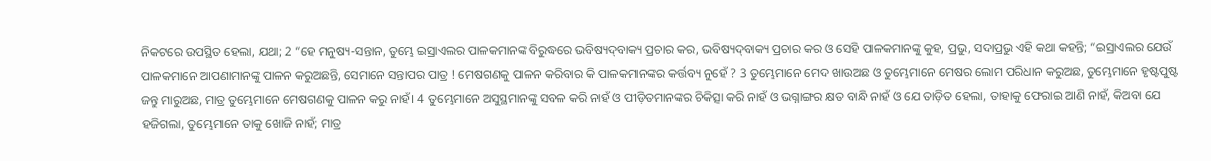ନିକଟରେ ଉପସ୍ଥିତ ହେଲା, ଯଥା; 2 “ହେ ମନୁଷ୍ୟ-ସନ୍ତାନ, ତୁମ୍ଭେ ଇସ୍ରାଏଲର ପାଳକମାନଙ୍କ ବିରୁଦ୍ଧରେ ଭବିଷ୍ୟଦ୍‍ବାକ୍ୟ ପ୍ରଚାର କର, ଭବିଷ୍ୟଦ୍‍ବାକ୍ୟ ପ୍ରଚାର କର ଓ ସେହି ପାଳକମାନଙ୍କୁ କୁହ, ପ୍ରଭୁ, ସଦାପ୍ରଭୁ ଏହି କଥା କହନ୍ତି; “ଇସ୍ରାଏଲର ଯେଉଁ ପାଳକମାନେ ଆପଣାମାନଙ୍କୁ ପାଳନ କରୁଅଛନ୍ତି, ସେମାନେ ସନ୍ତାପର ପାତ୍ର ! ମେଷଗଣକୁ ପାଳନ କରିବାର କି ପାଳକମାନଙ୍କର କର୍ତ୍ତବ୍ୟ ନୁହେଁ ? 3 ତୁମ୍ଭେମାନେ ମେଦ ଖାଉଅଛ ଓ ତୁମ୍ଭେମାନେ ମେଷର ଲୋମ ପରିଧାନ କରୁଅଛ, ତୁମ୍ଭେମାନେ ହୃଷ୍ଟପୁଷ୍ଟ ଜନ୍ତୁ ମାରୁଅଛ, ମାତ୍ର ତୁମ୍ଭେମାନେ ମେଷଗଣକୁ ପାଳନ କରୁ ନାହଁ। 4 ତୁମ୍ଭେମାନେ ଅସୁସ୍ଥମାନଙ୍କୁ ସବଳ କରି ନାହଁ ଓ ପୀଡ଼ିତମାନଙ୍କର ଚିକିତ୍ସା କରି ନାହଁ ଓ ଭଗ୍ନାଙ୍ଗର କ୍ଷତ ବାନ୍ଧି ନାହଁ ଓ ଯେ ତାଡ଼ିତ ହେଲା, ତାହାକୁ ଫେରାଇ ଆଣି ନାହଁ, କିଅବା ଯେ ହଜିଗଲା, ତୁମ୍ଭେମାନେ ତାକୁ ଖୋଜି ନାହଁ; ମାତ୍ର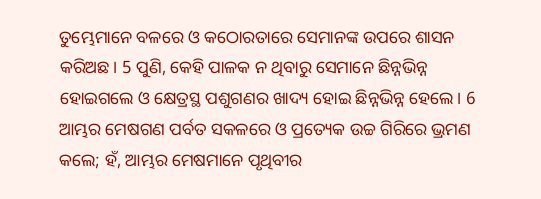ତୁମ୍ଭେମାନେ ବଳରେ ଓ କଠୋରତାରେ ସେମାନଙ୍କ ଉପରେ ଶାସନ କରିଅଛ। 5 ପୁଣି, କେହି ପାଳକ ନ ଥିବାରୁ ସେମାନେ ଛିନ୍ନଭିନ୍ନ ହୋଇଗଲେ ଓ କ୍ଷେତ୍ରସ୍ଥ ପଶୁଗଣର ଖାଦ୍ୟ ହୋଇ ଛିନ୍ନଭିନ୍ନ ହେଲେ। 6 ଆମ୍ଭର ମେଷଗଣ ପର୍ବତ ସକଳରେ ଓ ପ୍ରତ୍ୟେକ ଉଚ୍ଚ ଗିରିରେ ଭ୍ରମଣ କଲେ; ହଁ, ଆମ୍ଭର ମେଷମାନେ ପୃଥିବୀର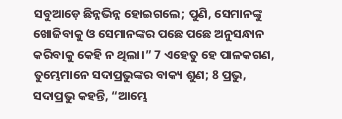ସବୁଆଡ଼େ ଛିନ୍ନଭିନ୍ନ ହୋଇଗଲେ; ପୁଣି, ସେମାନଙ୍କୁ ଖୋଜିବାକୁ ଓ ସେମାନଙ୍କର ପଛେ ପଛେ ଅନୁସନ୍ଧାନ କରିବାକୁ କେହି ନ ଥିଲା।” 7 ଏହେତୁ ହେ ପାଳକଗଣ, ତୁମ୍ଭେମାନେ ସଦାପ୍ରଭୁଙ୍କର ବାକ୍ୟ ଶୁଣ; 8 ପ୍ରଭୁ, ସଦାପ୍ରଭୁ କହନ୍ତି, “ଆମ୍ଭେ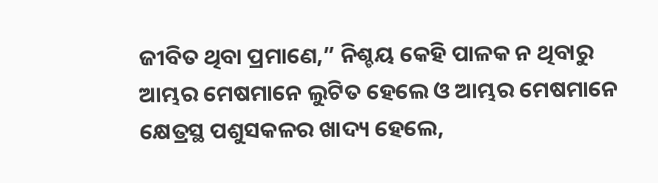ଜୀବିତ ଥିବା ପ୍ରମାଣେ,” ନିଶ୍ଚୟ କେହି ପାଳକ ନ ଥିବାରୁ ଆମ୍ଭର ମେଷମାନେ ଲୁଟିତ ହେଲେ ଓ ଆମ୍ଭର ମେଷମାନେ କ୍ଷେତ୍ରସ୍ଥ ପଶୁସକଳର ଖାଦ୍ୟ ହେଲେ,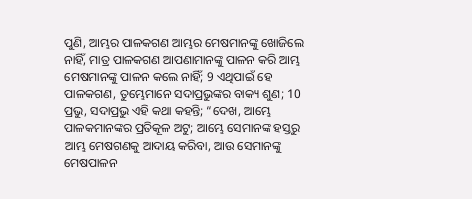ପୁଣି, ଆମ୍ଭର ପାଳକଗଣ ଆମ୍ଭର ମେଷମାନଙ୍କୁ ଖୋଜିଲେ ନାହିଁ, ମାତ୍ର ପାଳକଗଣ ଆପଣାମାନଙ୍କୁ ପାଳନ କରି ଆମ୍ଭ ମେଷମାନଙ୍କୁ ପାଳନ କଲେ ନାହିଁ; 9 ଏଥିପାଇଁ ହେ ପାଳକଗଣ, ତୁମ୍ଭେମାନେ ସଦାପ୍ରଭୁଙ୍କର ବାକ୍ୟ ଶୁଣ; 10 ପ୍ରଭୁ, ସଦାପ୍ରଭୁ ଏହି କଥା କହନ୍ତି; “ଦେଖ, ଆମ୍ଭେ ପାଳକମାନଙ୍କର ପ୍ରତିକୂଳ ଅଟୁ; ଆମ୍ଭେ ସେମାନଙ୍କ ହସ୍ତରୁ ଆମ୍ଭ ମେଷଗଣକୁ ଆଦାୟ କରିବା, ଆଉ ସେମାନଙ୍କୁ ମେଷପାଳନ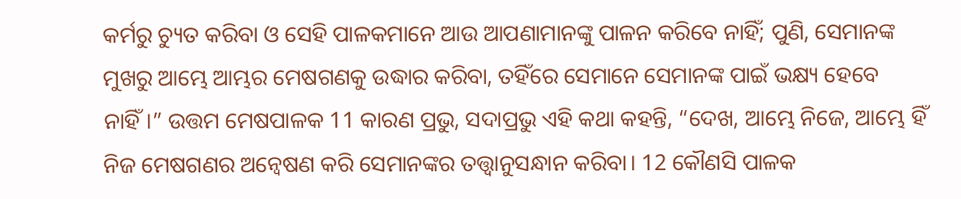କର୍ମରୁ ଚ୍ୟୁତ କରିବା ଓ ସେହି ପାଳକମାନେ ଆଉ ଆପଣାମାନଙ୍କୁ ପାଳନ କରିବେ ନାହିଁ; ପୁଣି, ସେମାନଙ୍କ ମୁଖରୁ ଆମ୍ଭେ ଆମ୍ଭର ମେଷଗଣକୁ ଉଦ୍ଧାର କରିବା, ତହିଁରେ ସେମାନେ ସେମାନଙ୍କ ପାଇଁ ଭକ୍ଷ୍ୟ ହେବେ ନାହିଁ।” ଉତ୍ତମ ମେଷପାଳକ 11 କାରଣ ପ୍ରଭୁ, ସଦାପ୍ରଭୁ ଏହି କଥା କହନ୍ତି, “ଦେଖ, ଆମ୍ଭେ ନିଜେ, ଆମ୍ଭେ ହିଁ ନିଜ ମେଷଗଣର ଅନ୍ୱେଷଣ କରି ସେମାନଙ୍କର ତତ୍ତ୍ୱାନୁସନ୍ଧାନ କରିବା। 12 କୌଣସି ପାଳକ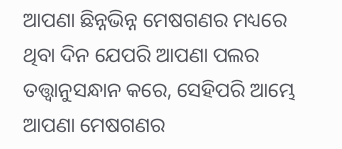ଆପଣା ଛିନ୍ନଭିନ୍ନ ମେଷଗଣର ମଧ୍ୟରେ ଥିବା ଦିନ ଯେପରି ଆପଣା ପଲର ତତ୍ତ୍ୱାନୁସନ୍ଧାନ କରେ, ସେହିପରି ଆମ୍ଭେ ଆପଣା ମେଷଗଣର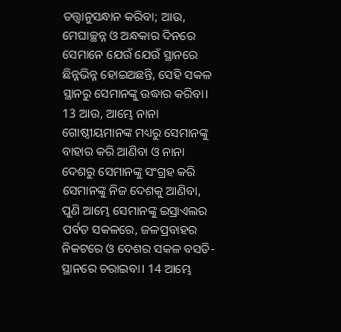ତତ୍ତ୍ୱାନୁସନ୍ଧାନ କରିବା; ଆଉ, ମେଘାଚ୍ଛନ୍ନ ଓ ଅନ୍ଧକାର ଦିନରେ ସେମାନେ ଯେଉଁ ଯେଉଁ ସ୍ଥାନରେ ଛିନ୍ନଭିନ୍ନ ହୋଇଅଛନ୍ତି, ସେହି ସକଳ ସ୍ଥାନରୁ ସେମାନଙ୍କୁ ଉଦ୍ଧାର କରିବା। 13 ଆଉ, ଆମ୍ଭେ ନାନା ଗୋଷ୍ଠୀୟମାନଙ୍କ ମଧ୍ୟରୁ ସେମାନଙ୍କୁ ବାହାର କରି ଆଣିବା ଓ ନାନା ଦେଶରୁ ସେମାନଙ୍କୁ ସଂଗ୍ରହ କରି ସେମାନଙ୍କୁ ନିଜ ଦେଶକୁ ଆଣିବା, ପୁଣି ଆମ୍ଭେ ସେମାନଙ୍କୁ ଇସ୍ରାଏଲର ପର୍ବତ ସକଳରେ, ଜଳପ୍ରବାହର ନିକଟରେ ଓ ଦେଶର ସକଳ ବସତି-ସ୍ଥାନରେ ଚରାଇବା। 14 ଆମ୍ଭେ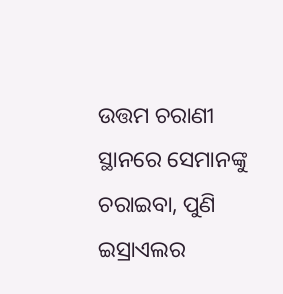ଉତ୍ତମ ଚରାଣୀ ସ୍ଥାନରେ ସେମାନଙ୍କୁ ଚରାଇବା, ପୁଣି ଇସ୍ରାଏଲର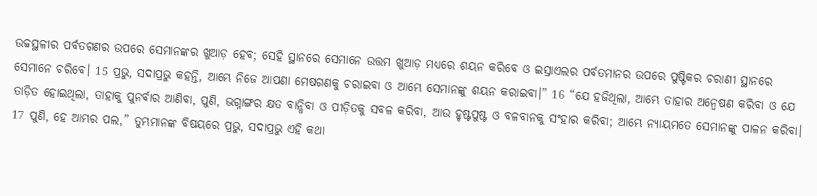ଉଚ୍ଚସ୍ଥଳୀର ପର୍ବତଗଣର ଉପରେ ସେମାନଙ୍କର ଖୁଆଡ଼ ହେବ; ସେହି ସ୍ଥାନରେ ସେମାନେ ଉତ୍ତମ ଖୁଆଡ଼ ମଧ୍ୟରେ ଶୟନ କରିବେ ଓ ଇସ୍ରାଏଲର ପର୍ବତମାନର ଉପରେ ପୁଷ୍ଟିକର ଚରାଣୀ ସ୍ଥାନରେ ସେମାନେ ଚରିବେ। 15 ପ୍ରଭୁ, ସଦାପ୍ରଭୁ କହନ୍ତି, ଆମ୍ଭେ ନିଜେ ଆପଣା ମେଷଗଣକୁ ଚରାଇବା ଓ ଆମ୍ଭେ ସେମାନଙ୍କୁ ଶୟନ କରାଇବା।” 16 “ଯେ ହଜିଥିଲା, ଆମ୍ଭେ ତାହାର ଅନ୍ଵେଷଣ କରିବା ଓ ଯେ ତାଡ଼ିତ ହୋଇଥିଲା, ତାହାକୁ ପୁନର୍ବାର ଆଣିବା, ପୁଣି, ଭଗ୍ନାଙ୍ଗର କ୍ଷତ ବାନ୍ଧିବା ଓ ପୀଡ଼ିତକୁ ସବଳ କରିବା, ଆଉ ହୃଷ୍ଟପୁଷ୍ଟ ଓ ବଳବାନକୁ ସଂହାର କରିବା; ଆମ୍ଭେ ନ୍ୟାୟମତେ ସେମାନଙ୍କୁ ପାଳନ କରିବା। 17 ପୁଣି, ହେ ଆମ୍ଭର ପଲ,” ତୁମ୍ଭମାନଙ୍କ ବିଷୟରେ ପ୍ରଭୁ, ସଦାପ୍ରଭୁ ଏହି କଥା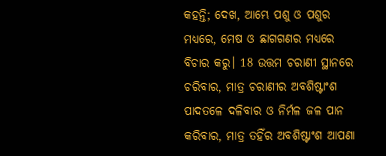କହନ୍ତି; ଦେଖ, ଆମ୍ଭେ ପଶୁ ଓ ପଶୁର ମଧ୍ୟରେ, ମେଷ ଓ ଛାଗଗଣର ମଧ୍ୟରେ ବିଚାର କରୁ। 18 ଉତ୍ତମ ଚରାଣୀ ସ୍ଥାନରେ ଚରିବାର, ମାତ୍ର ଚରାଣୀର ଅବଶିଷ୍ଟାଂଶ ପାଦତଳେ ଦଳିବାର ଓ ନିର୍ମଳ ଜଳ ପାନ କରିବାର, ମାତ୍ର ତହିଁର ଅବଶିଷ୍ଟାଂଶ ଆପଣା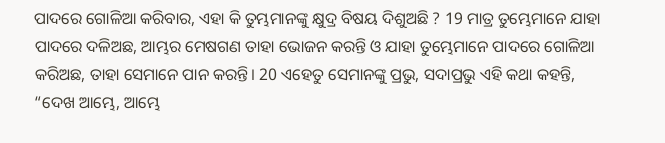ପାଦରେ ଗୋଳିଆ କରିବାର, ଏହା କି ତୁମ୍ଭମାନଙ୍କୁ କ୍ଷୁଦ୍ର ବିଷୟ ଦିଶୁଅଛି ? 19 ମାତ୍ର ତୁମ୍ଭେମାନେ ଯାହା ପାଦରେ ଦଳିଅଛ, ଆମ୍ଭର ମେଷଗଣ ତାହା ଭୋଜନ କରନ୍ତି ଓ ଯାହା ତୁମ୍ଭେମାନେ ପାଦରେ ଗୋଳିଆ କରିଅଛ, ତାହା ସେମାନେ ପାନ କରନ୍ତି। 20 ଏହେତୁ ସେମାନଙ୍କୁ ପ୍ରଭୁ, ସଦାପ୍ରଭୁ ଏହି କଥା କହନ୍ତି, “ଦେଖ ଆମ୍ଭେ, ଆମ୍ଭେ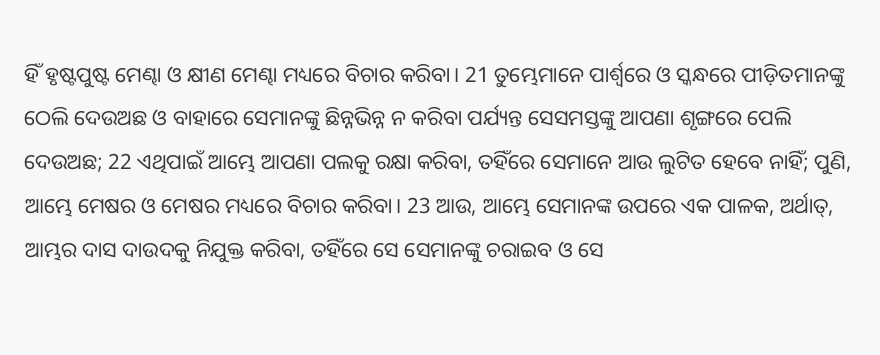ହିଁ ହୃଷ୍ଟପୁଷ୍ଟ ମେଣ୍ଢା ଓ କ୍ଷୀଣ ମେଣ୍ଢା ମଧ୍ୟରେ ବିଚାର କରିବା। 21 ତୁମ୍ଭେମାନେ ପାର୍ଶ୍ୱରେ ଓ ସ୍କନ୍ଧରେ ପୀଡ଼ିତମାନଙ୍କୁ ଠେଲି ଦେଉଅଛ ଓ ବାହାରେ ସେମାନଙ୍କୁ ଛିନ୍ନଭିନ୍ନ ନ କରିବା ପର୍ଯ୍ୟନ୍ତ ସେସମସ୍ତଙ୍କୁ ଆପଣା ଶୃଙ୍ଗରେ ପେଲି ଦେଉଅଛ; 22 ଏଥିପାଇଁ ଆମ୍ଭେ ଆପଣା ପଲକୁ ରକ୍ଷା କରିବା, ତହିଁରେ ସେମାନେ ଆଉ ଲୁଟିତ ହେବେ ନାହିଁ; ପୁଣି, ଆମ୍ଭେ ମେଷର ଓ ମେଷର ମଧ୍ୟରେ ବିଚାର କରିବା। 23 ଆଉ, ଆମ୍ଭେ ସେମାନଙ୍କ ଉପରେ ଏକ ପାଳକ, ଅର୍ଥାତ୍‍, ଆମ୍ଭର ଦାସ ଦାଉଦକୁ ନିଯୁକ୍ତ କରିବା, ତହିଁରେ ସେ ସେମାନଙ୍କୁ ଚରାଇବ ଓ ସେ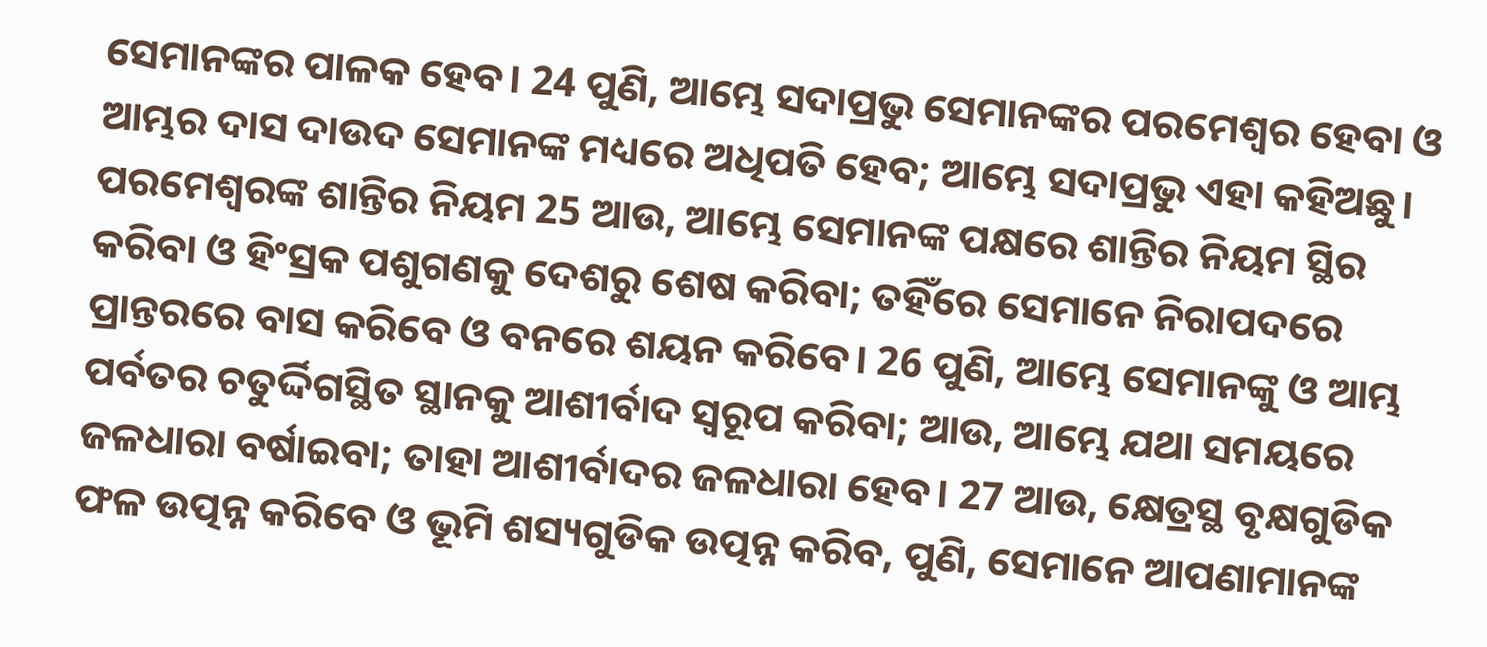ସେମାନଙ୍କର ପାଳକ ହେବ। 24 ପୁଣି, ଆମ୍ଭେ ସଦାପ୍ରଭୁ ସେମାନଙ୍କର ପରମେଶ୍ୱର ହେବା ଓ ଆମ୍ଭର ଦାସ ଦାଉଦ ସେମାନଙ୍କ ମଧ୍ୟରେ ଅଧିପତି ହେବ; ଆମ୍ଭେ ସଦାପ୍ରଭୁ ଏହା କହିଅଛୁ। ପରମେଶ୍ୱରଙ୍କ ଶାନ୍ତିର ନିୟମ 25 ଆଉ, ଆମ୍ଭେ ସେମାନଙ୍କ ପକ୍ଷରେ ଶାନ୍ତିର ନିୟମ ସ୍ଥିର କରିବା ଓ ହିଂସ୍ରକ ପଶୁଗଣକୁ ଦେଶରୁ ଶେଷ କରିବା; ତହିଁରେ ସେମାନେ ନିରାପଦରେ ପ୍ରାନ୍ତରରେ ବାସ କରିବେ ଓ ବନରେ ଶୟନ କରିବେ। 26 ପୁଣି, ଆମ୍ଭେ ସେମାନଙ୍କୁ ଓ ଆମ୍ଭ ପର୍ବତର ଚତୁର୍ଦ୍ଦିଗସ୍ଥିତ ସ୍ଥାନକୁ ଆଶୀର୍ବାଦ ସ୍ୱରୂପ କରିବା; ଆଉ, ଆମ୍ଭେ ଯଥା ସମୟରେ ଜଳଧାରା ବର୍ଷାଇବା; ତାହା ଆଶୀର୍ବାଦର ଜଳଧାରା ହେବ। 27 ଆଉ, କ୍ଷେତ୍ରସ୍ଥ ବୃକ୍ଷଗୁଡିକ ଫଳ ଉତ୍ପନ୍ନ କରିବେ ଓ ଭୂମି ଶସ୍ୟଗୁଡିକ ଉତ୍ପନ୍ନ କରିବ, ପୁଣି, ସେମାନେ ଆପଣାମାନଙ୍କ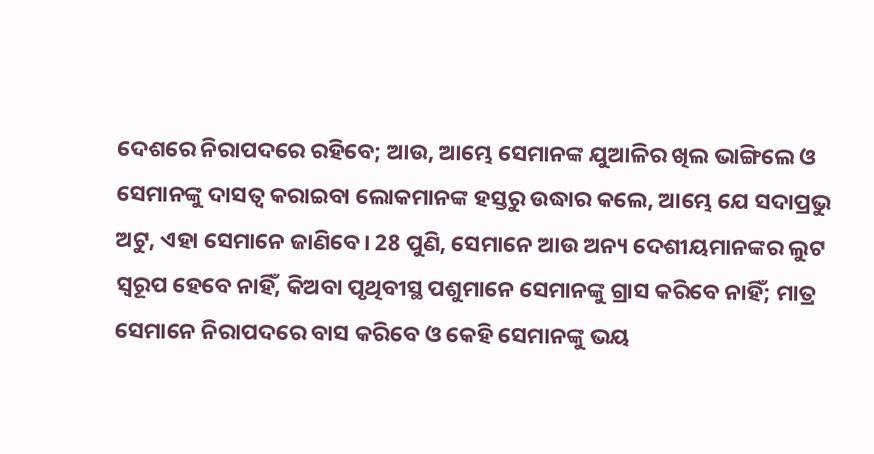ଦେଶରେ ନିରାପଦରେ ରହିବେ; ଆଉ, ଆମ୍ଭେ ସେମାନଙ୍କ ଯୁଆଳିର ଖିଲ ଭାଙ୍ଗିଲେ ଓ ସେମାନଙ୍କୁ ଦାସତ୍ୱ କରାଇବା ଲୋକମାନଙ୍କ ହସ୍ତରୁ ଉଦ୍ଧାର କଲେ, ଆମ୍ଭେ ଯେ ସଦାପ୍ରଭୁ ଅଟୁ, ଏହା ସେମାନେ ଜାଣିବେ। 28 ପୁଣି, ସେମାନେ ଆଉ ଅନ୍ୟ ଦେଶୀୟମାନଙ୍କର ଲୁଟ ସ୍ୱରୂପ ହେବେ ନାହିଁ, କିଅବା ପୃଥିବୀସ୍ଥ ପଶୁମାନେ ସେମାନଙ୍କୁ ଗ୍ରାସ କରିବେ ନାହିଁ; ମାତ୍ର ସେମାନେ ନିରାପଦରେ ବାସ କରିବେ ଓ କେହି ସେମାନଙ୍କୁ ଭୟ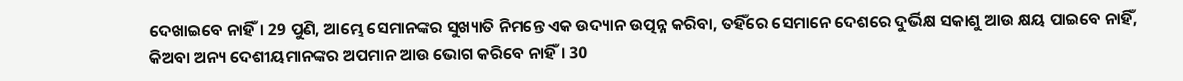ଦେଖାଇବେ ନାହିଁ। 29 ପୁଣି, ଆମ୍ଭେ ସେମାନଙ୍କର ସୁଖ୍ୟାତି ନିମନ୍ତେ ଏକ ଉଦ୍ୟାନ ଉତ୍ପନ୍ନ କରିବା, ତହିଁରେ ସେମାନେ ଦେଶରେ ଦୁର୍ଭିକ୍ଷ ସକାଶୁ ଆଉ କ୍ଷୟ ପାଇବେ ନାହିଁ, କିଅବା ଅନ୍ୟ ଦେଶୀୟମାନଙ୍କର ଅପମାନ ଆଉ ଭୋଗ କରିବେ ନାହିଁ। 30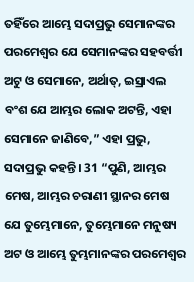ତହିଁରେ ଆମ୍ଭେ ସଦାପ୍ରଭୁ ସେମାନଙ୍କର ପରମେଶ୍ୱର ଯେ ସେମାନଙ୍କର ସହବର୍ତ୍ତୀ ଅଟୁ ଓ ସେମାନେ, ଅର୍ଥାତ୍‍, ଇସ୍ରାଏଲ ବଂଶ ଯେ ଆମ୍ଭର ଲୋକ ଅଟନ୍ତି, ଏହା ସେମାନେ ଜାଣିବେ,” ଏହା ପ୍ରଭୁ, ସଦାପ୍ରଭୁ କହନ୍ତି। 31 “ପୁଣି, ଆମ୍ଭର ମେଷ, ଆମ୍ଭର ଚରାଣୀ ସ୍ଥାନର ମେଷ ଯେ ତୁମ୍ଭେମାନେ, ତୁମ୍ଭେମାନେ ମନୁଷ୍ୟ ଅଟ ଓ ଆମ୍ଭେ ତୁମ୍ଭମାନଙ୍କର ପରମେଶ୍ୱର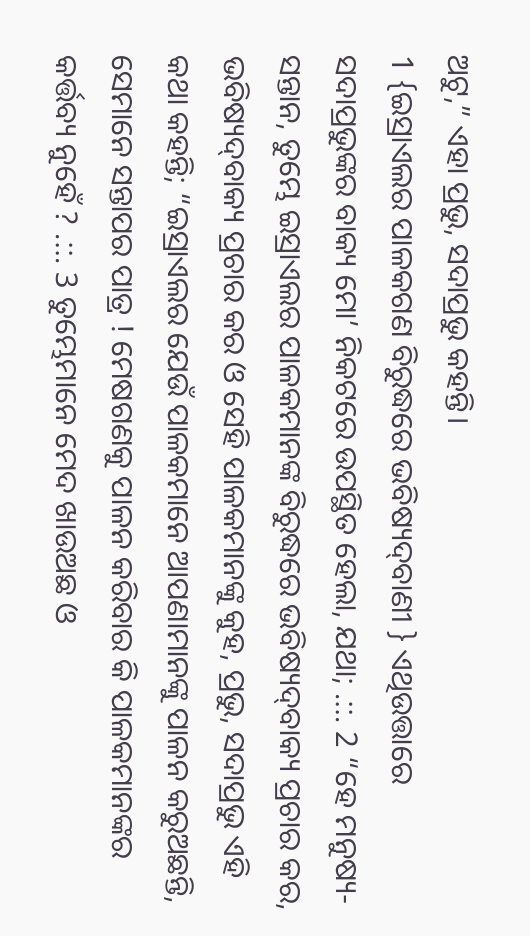ଅଟୁ,” ଏହା ପ୍ରଭୁ, ସଦାପ୍ରଭୁ କହନ୍ତି।
1 {ଇସ୍ରାଏଲର ପାଳକଗଣ ବିରୁଦ୍ଧରେ ଭବିଷ୍ୟଦ୍‍ବାଣୀ } ଏଥିଉତ୍ତାରେ ସଦାପ୍ରଭୁଙ୍କର ବାକ୍ୟ ମୋ’ ନିକଟରେ ଉପସ୍ଥିତ ହେଲା, ଯଥା; .::. 2 “ହେ ମନୁଷ୍ୟ-ସନ୍ତାନ, ତୁମ୍ଭେ ଇସ୍ରାଏଲର ପାଳକମାନଙ୍କ ବିରୁଦ୍ଧରେ ଭବିଷ୍ୟଦ୍‍ବାକ୍ୟ ପ୍ରଚାର କର, ଭବିଷ୍ୟଦ୍‍ବାକ୍ୟ ପ୍ରଚାର କର ଓ ସେହି ପାଳକମାନଙ୍କୁ କୁହ, ପ୍ରଭୁ, ସଦାପ୍ରଭୁ ଏହି କଥା କହନ୍ତି; “ଇସ୍ରାଏଲର ଯେଉଁ ପାଳକମାନେ ଆପଣାମାନଙ୍କୁ ପାଳନ କରୁଅଛନ୍ତି, ସେମାନେ ସନ୍ତାପର ପାତ୍ର ! ମେଷଗଣକୁ ପାଳନ କରିବାର କି ପାଳକମାନଙ୍କର କର୍ତ୍ତବ୍ୟ ନୁହେଁ ? .::. 3 ତୁମ୍ଭେମାନେ ମେଦ ଖାଉଅଛ ଓ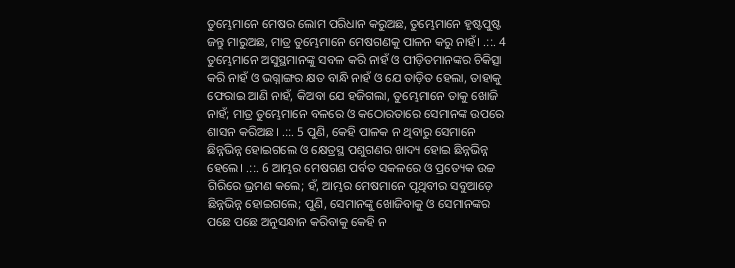ତୁମ୍ଭେମାନେ ମେଷର ଲୋମ ପରିଧାନ କରୁଅଛ, ତୁମ୍ଭେମାନେ ହୃଷ୍ଟପୁଷ୍ଟ ଜନ୍ତୁ ମାରୁଅଛ, ମାତ୍ର ତୁମ୍ଭେମାନେ ମେଷଗଣକୁ ପାଳନ କରୁ ନାହଁ। .::. 4 ତୁମ୍ଭେମାନେ ଅସୁସ୍ଥମାନଙ୍କୁ ସବଳ କରି ନାହଁ ଓ ପୀଡ଼ିତମାନଙ୍କର ଚିକିତ୍ସା କରି ନାହଁ ଓ ଭଗ୍ନାଙ୍ଗର କ୍ଷତ ବାନ୍ଧି ନାହଁ ଓ ଯେ ତାଡ଼ିତ ହେଲା, ତାହାକୁ ଫେରାଇ ଆଣି ନାହଁ, କିଅବା ଯେ ହଜିଗଲା, ତୁମ୍ଭେମାନେ ତାକୁ ଖୋଜି ନାହଁ; ମାତ୍ର ତୁମ୍ଭେମାନେ ବଳରେ ଓ କଠୋରତାରେ ସେମାନଙ୍କ ଉପରେ ଶାସନ କରିଅଛ। .::. 5 ପୁଣି, କେହି ପାଳକ ନ ଥିବାରୁ ସେମାନେ ଛିନ୍ନଭିନ୍ନ ହୋଇଗଲେ ଓ କ୍ଷେତ୍ରସ୍ଥ ପଶୁଗଣର ଖାଦ୍ୟ ହୋଇ ଛିନ୍ନଭିନ୍ନ ହେଲେ। .::. 6 ଆମ୍ଭର ମେଷଗଣ ପର୍ବତ ସକଳରେ ଓ ପ୍ରତ୍ୟେକ ଉଚ୍ଚ ଗିରିରେ ଭ୍ରମଣ କଲେ; ହଁ, ଆମ୍ଭର ମେଷମାନେ ପୃଥିବୀର ସବୁଆଡ଼େ ଛିନ୍ନଭିନ୍ନ ହୋଇଗଲେ; ପୁଣି, ସେମାନଙ୍କୁ ଖୋଜିବାକୁ ଓ ସେମାନଙ୍କର ପଛେ ପଛେ ଅନୁସନ୍ଧାନ କରିବାକୁ କେହି ନ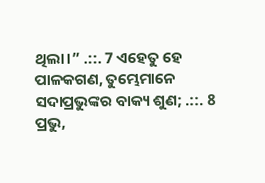ଥିଲା।” .::. 7 ଏହେତୁ ହେ ପାଳକଗଣ, ତୁମ୍ଭେମାନେ ସଦାପ୍ରଭୁଙ୍କର ବାକ୍ୟ ଶୁଣ; .::. 8 ପ୍ରଭୁ,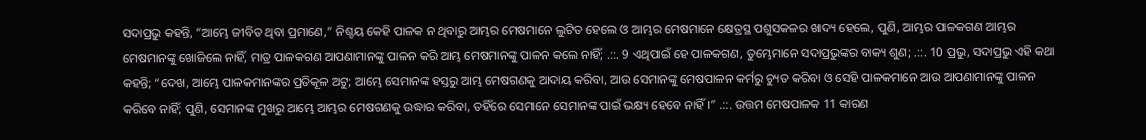ସଦାପ୍ରଭୁ କହନ୍ତି, “ଆମ୍ଭେ ଜୀବିତ ଥିବା ପ୍ରମାଣେ,” ନିଶ୍ଚୟ କେହି ପାଳକ ନ ଥିବାରୁ ଆମ୍ଭର ମେଷମାନେ ଲୁଟିତ ହେଲେ ଓ ଆମ୍ଭର ମେଷମାନେ କ୍ଷେତ୍ରସ୍ଥ ପଶୁସକଳର ଖାଦ୍ୟ ହେଲେ, ପୁଣି, ଆମ୍ଭର ପାଳକଗଣ ଆମ୍ଭର ମେଷମାନଙ୍କୁ ଖୋଜିଲେ ନାହିଁ, ମାତ୍ର ପାଳକଗଣ ଆପଣାମାନଙ୍କୁ ପାଳନ କରି ଆମ୍ଭ ମେଷମାନଙ୍କୁ ପାଳନ କଲେ ନାହିଁ; .::. 9 ଏଥିପାଇଁ ହେ ପାଳକଗଣ, ତୁମ୍ଭେମାନେ ସଦାପ୍ରଭୁଙ୍କର ବାକ୍ୟ ଶୁଣ; .::. 10 ପ୍ରଭୁ, ସଦାପ୍ରଭୁ ଏହି କଥା କହନ୍ତି; “ଦେଖ, ଆମ୍ଭେ ପାଳକମାନଙ୍କର ପ୍ରତିକୂଳ ଅଟୁ; ଆମ୍ଭେ ସେମାନଙ୍କ ହସ୍ତରୁ ଆମ୍ଭ ମେଷଗଣକୁ ଆଦାୟ କରିବା, ଆଉ ସେମାନଙ୍କୁ ମେଷପାଳନ କର୍ମରୁ ଚ୍ୟୁତ କରିବା ଓ ସେହି ପାଳକମାନେ ଆଉ ଆପଣାମାନଙ୍କୁ ପାଳନ କରିବେ ନାହିଁ; ପୁଣି, ସେମାନଙ୍କ ମୁଖରୁ ଆମ୍ଭେ ଆମ୍ଭର ମେଷଗଣକୁ ଉଦ୍ଧାର କରିବା, ତହିଁରେ ସେମାନେ ସେମାନଙ୍କ ପାଇଁ ଭକ୍ଷ୍ୟ ହେବେ ନାହିଁ।” .::. ଉତ୍ତମ ମେଷପାଳକ 11 କାରଣ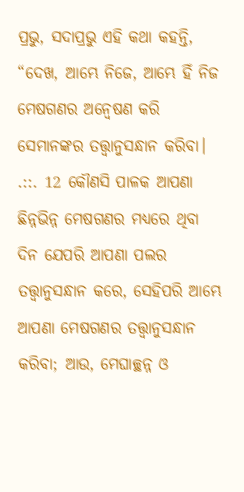ପ୍ରଭୁ, ସଦାପ୍ରଭୁ ଏହି କଥା କହନ୍ତି, “ଦେଖ, ଆମ୍ଭେ ନିଜେ, ଆମ୍ଭେ ହିଁ ନିଜ ମେଷଗଣର ଅନ୍ୱେଷଣ କରି ସେମାନଙ୍କର ତତ୍ତ୍ୱାନୁସନ୍ଧାନ କରିବା। .::. 12 କୌଣସି ପାଳକ ଆପଣା ଛିନ୍ନଭିନ୍ନ ମେଷଗଣର ମଧ୍ୟରେ ଥିବା ଦିନ ଯେପରି ଆପଣା ପଲର ତତ୍ତ୍ୱାନୁସନ୍ଧାନ କରେ, ସେହିପରି ଆମ୍ଭେ ଆପଣା ମେଷଗଣର ତତ୍ତ୍ୱାନୁସନ୍ଧାନ କରିବା; ଆଉ, ମେଘାଚ୍ଛନ୍ନ ଓ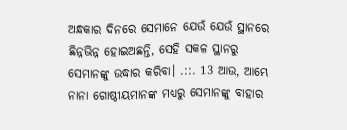ଅନ୍ଧକାର ଦିନରେ ସେମାନେ ଯେଉଁ ଯେଉଁ ସ୍ଥାନରେ ଛିନ୍ନଭିନ୍ନ ହୋଇଅଛନ୍ତି, ସେହି ସକଳ ସ୍ଥାନରୁ ସେମାନଙ୍କୁ ଉଦ୍ଧାର କରିବା। .::. 13 ଆଉ, ଆମ୍ଭେ ନାନା ଗୋଷ୍ଠୀୟମାନଙ୍କ ମଧ୍ୟରୁ ସେମାନଙ୍କୁ ବାହାର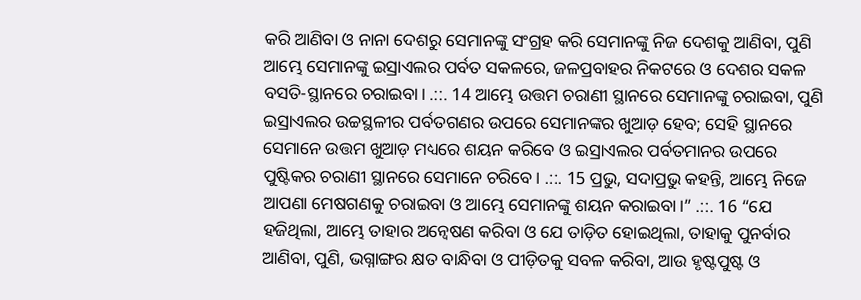କରି ଆଣିବା ଓ ନାନା ଦେଶରୁ ସେମାନଙ୍କୁ ସଂଗ୍ରହ କରି ସେମାନଙ୍କୁ ନିଜ ଦେଶକୁ ଆଣିବା, ପୁଣି ଆମ୍ଭେ ସେମାନଙ୍କୁ ଇସ୍ରାଏଲର ପର୍ବତ ସକଳରେ, ଜଳପ୍ରବାହର ନିକଟରେ ଓ ଦେଶର ସକଳ ବସତି-ସ୍ଥାନରେ ଚରାଇବା। .::. 14 ଆମ୍ଭେ ଉତ୍ତମ ଚରାଣୀ ସ୍ଥାନରେ ସେମାନଙ୍କୁ ଚରାଇବା, ପୁଣି ଇସ୍ରାଏଲର ଉଚ୍ଚସ୍ଥଳୀର ପର୍ବତଗଣର ଉପରେ ସେମାନଙ୍କର ଖୁଆଡ଼ ହେବ; ସେହି ସ୍ଥାନରେ ସେମାନେ ଉତ୍ତମ ଖୁଆଡ଼ ମଧ୍ୟରେ ଶୟନ କରିବେ ଓ ଇସ୍ରାଏଲର ପର୍ବତମାନର ଉପରେ ପୁଷ୍ଟିକର ଚରାଣୀ ସ୍ଥାନରେ ସେମାନେ ଚରିବେ। .::. 15 ପ୍ରଭୁ, ସଦାପ୍ରଭୁ କହନ୍ତି, ଆମ୍ଭେ ନିଜେ ଆପଣା ମେଷଗଣକୁ ଚରାଇବା ଓ ଆମ୍ଭେ ସେମାନଙ୍କୁ ଶୟନ କରାଇବା।” .::. 16 “ଯେ ହଜିଥିଲା, ଆମ୍ଭେ ତାହାର ଅନ୍ଵେଷଣ କରିବା ଓ ଯେ ତାଡ଼ିତ ହୋଇଥିଲା, ତାହାକୁ ପୁନର୍ବାର ଆଣିବା, ପୁଣି, ଭଗ୍ନାଙ୍ଗର କ୍ଷତ ବାନ୍ଧିବା ଓ ପୀଡ଼ିତକୁ ସବଳ କରିବା, ଆଉ ହୃଷ୍ଟପୁଷ୍ଟ ଓ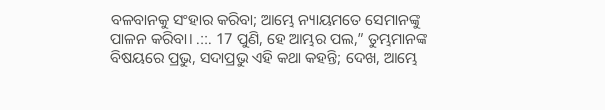ବଳବାନକୁ ସଂହାର କରିବା; ଆମ୍ଭେ ନ୍ୟାୟମତେ ସେମାନଙ୍କୁ ପାଳନ କରିବା। .::. 17 ପୁଣି, ହେ ଆମ୍ଭର ପଲ,” ତୁମ୍ଭମାନଙ୍କ ବିଷୟରେ ପ୍ରଭୁ, ସଦାପ୍ରଭୁ ଏହି କଥା କହନ୍ତି; ଦେଖ, ଆମ୍ଭେ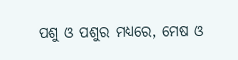ପଶୁ ଓ ପଶୁର ମଧ୍ୟରେ, ମେଷ ଓ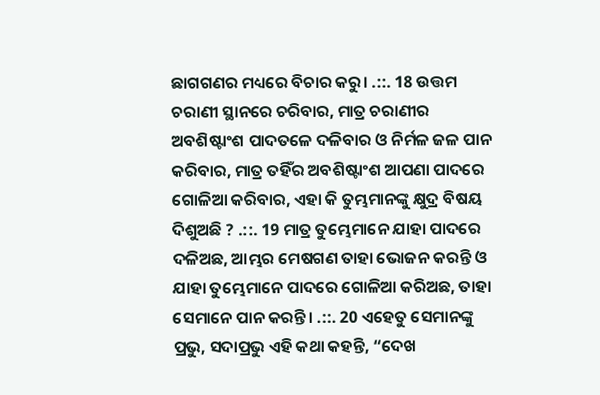ଛାଗଗଣର ମଧ୍ୟରେ ବିଚାର କରୁ। .::. 18 ଉତ୍ତମ ଚରାଣୀ ସ୍ଥାନରେ ଚରିବାର, ମାତ୍ର ଚରାଣୀର ଅବଶିଷ୍ଟାଂଶ ପାଦତଳେ ଦଳିବାର ଓ ନିର୍ମଳ ଜଳ ପାନ କରିବାର, ମାତ୍ର ତହିଁର ଅବଶିଷ୍ଟାଂଶ ଆପଣା ପାଦରେ ଗୋଳିଆ କରିବାର, ଏହା କି ତୁମ୍ଭମାନଙ୍କୁ କ୍ଷୁଦ୍ର ବିଷୟ ଦିଶୁଅଛି ? .::. 19 ମାତ୍ର ତୁମ୍ଭେମାନେ ଯାହା ପାଦରେ ଦଳିଅଛ, ଆମ୍ଭର ମେଷଗଣ ତାହା ଭୋଜନ କରନ୍ତି ଓ ଯାହା ତୁମ୍ଭେମାନେ ପାଦରେ ଗୋଳିଆ କରିଅଛ, ତାହା ସେମାନେ ପାନ କରନ୍ତି। .::. 20 ଏହେତୁ ସେମାନଙ୍କୁ ପ୍ରଭୁ, ସଦାପ୍ରଭୁ ଏହି କଥା କହନ୍ତି, “ଦେଖ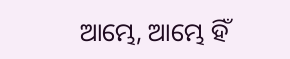ଆମ୍ଭେ, ଆମ୍ଭେ ହିଁ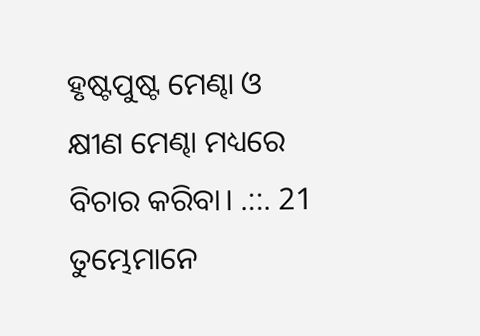ହୃଷ୍ଟପୁଷ୍ଟ ମେଣ୍ଢା ଓ କ୍ଷୀଣ ମେଣ୍ଢା ମଧ୍ୟରେ ବିଚାର କରିବା। .::. 21 ତୁମ୍ଭେମାନେ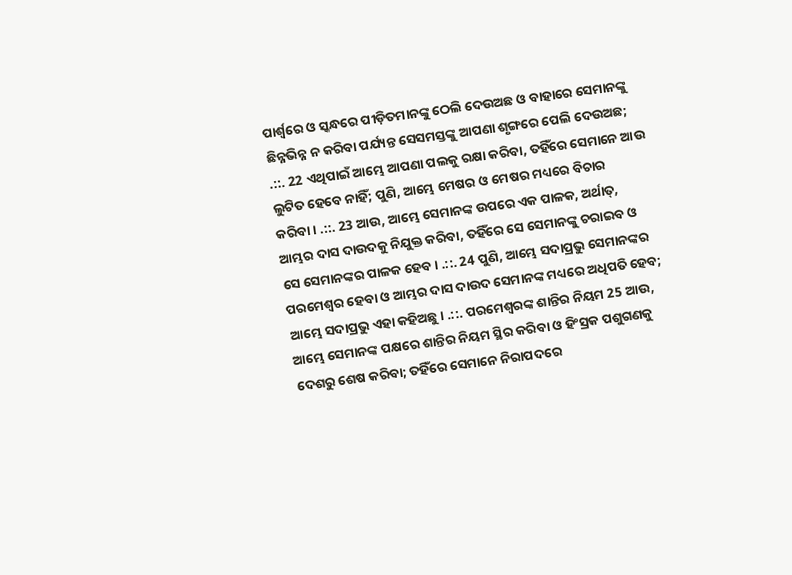ପାର୍ଶ୍ୱରେ ଓ ସ୍କନ୍ଧରେ ପୀଡ଼ିତମାନଙ୍କୁ ଠେଲି ଦେଉଅଛ ଓ ବାହାରେ ସେମାନଙ୍କୁ ଛିନ୍ନଭିନ୍ନ ନ କରିବା ପର୍ଯ୍ୟନ୍ତ ସେସମସ୍ତଙ୍କୁ ଆପଣା ଶୃଙ୍ଗରେ ପେଲି ଦେଉଅଛ; .::. 22 ଏଥିପାଇଁ ଆମ୍ଭେ ଆପଣା ପଲକୁ ରକ୍ଷା କରିବା, ତହିଁରେ ସେମାନେ ଆଉ ଲୁଟିତ ହେବେ ନାହିଁ; ପୁଣି, ଆମ୍ଭେ ମେଷର ଓ ମେଷର ମଧ୍ୟରେ ବିଚାର କରିବା। .::. 23 ଆଉ, ଆମ୍ଭେ ସେମାନଙ୍କ ଉପରେ ଏକ ପାଳକ, ଅର୍ଥାତ୍‍, ଆମ୍ଭର ଦାସ ଦାଉଦକୁ ନିଯୁକ୍ତ କରିବା, ତହିଁରେ ସେ ସେମାନଙ୍କୁ ଚରାଇବ ଓ ସେ ସେମାନଙ୍କର ପାଳକ ହେବ। .::. 24 ପୁଣି, ଆମ୍ଭେ ସଦାପ୍ରଭୁ ସେମାନଙ୍କର ପରମେଶ୍ୱର ହେବା ଓ ଆମ୍ଭର ଦାସ ଦାଉଦ ସେମାନଙ୍କ ମଧ୍ୟରେ ଅଧିପତି ହେବ; ଆମ୍ଭେ ସଦାପ୍ରଭୁ ଏହା କହିଅଛୁ। .::. ପରମେଶ୍ୱରଙ୍କ ଶାନ୍ତିର ନିୟମ 25 ଆଉ, ଆମ୍ଭେ ସେମାନଙ୍କ ପକ୍ଷରେ ଶାନ୍ତିର ନିୟମ ସ୍ଥିର କରିବା ଓ ହିଂସ୍ରକ ପଶୁଗଣକୁ ଦେଶରୁ ଶେଷ କରିବା; ତହିଁରେ ସେମାନେ ନିରାପଦରେ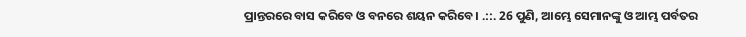ପ୍ରାନ୍ତରରେ ବାସ କରିବେ ଓ ବନରେ ଶୟନ କରିବେ। .::. 26 ପୁଣି, ଆମ୍ଭେ ସେମାନଙ୍କୁ ଓ ଆମ୍ଭ ପର୍ବତର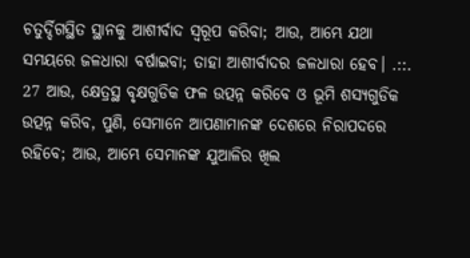ଚତୁର୍ଦ୍ଦିଗସ୍ଥିତ ସ୍ଥାନକୁ ଆଶୀର୍ବାଦ ସ୍ୱରୂପ କରିବା; ଆଉ, ଆମ୍ଭେ ଯଥା ସମୟରେ ଜଳଧାରା ବର୍ଷାଇବା; ତାହା ଆଶୀର୍ବାଦର ଜଳଧାରା ହେବ। .::. 27 ଆଉ, କ୍ଷେତ୍ରସ୍ଥ ବୃକ୍ଷଗୁଡିକ ଫଳ ଉତ୍ପନ୍ନ କରିବେ ଓ ଭୂମି ଶସ୍ୟଗୁଡିକ ଉତ୍ପନ୍ନ କରିବ, ପୁଣି, ସେମାନେ ଆପଣାମାନଙ୍କ ଦେଶରେ ନିରାପଦରେ ରହିବେ; ଆଉ, ଆମ୍ଭେ ସେମାନଙ୍କ ଯୁଆଳିର ଖିଲ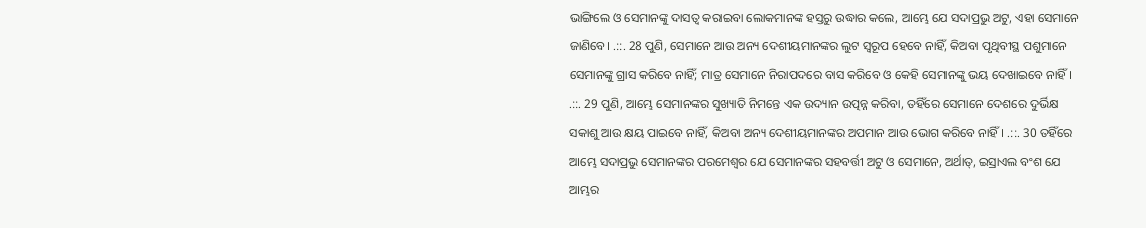ଭାଙ୍ଗିଲେ ଓ ସେମାନଙ୍କୁ ଦାସତ୍ୱ କରାଇବା ଲୋକମାନଙ୍କ ହସ୍ତରୁ ଉଦ୍ଧାର କଲେ, ଆମ୍ଭେ ଯେ ସଦାପ୍ରଭୁ ଅଟୁ, ଏହା ସେମାନେ ଜାଣିବେ। .::. 28 ପୁଣି, ସେମାନେ ଆଉ ଅନ୍ୟ ଦେଶୀୟମାନଙ୍କର ଲୁଟ ସ୍ୱରୂପ ହେବେ ନାହିଁ, କିଅବା ପୃଥିବୀସ୍ଥ ପଶୁମାନେ ସେମାନଙ୍କୁ ଗ୍ରାସ କରିବେ ନାହିଁ; ମାତ୍ର ସେମାନେ ନିରାପଦରେ ବାସ କରିବେ ଓ କେହି ସେମାନଙ୍କୁ ଭୟ ଦେଖାଇବେ ନାହିଁ। .::. 29 ପୁଣି, ଆମ୍ଭେ ସେମାନଙ୍କର ସୁଖ୍ୟାତି ନିମନ୍ତେ ଏକ ଉଦ୍ୟାନ ଉତ୍ପନ୍ନ କରିବା, ତହିଁରେ ସେମାନେ ଦେଶରେ ଦୁର୍ଭିକ୍ଷ ସକାଶୁ ଆଉ କ୍ଷୟ ପାଇବେ ନାହିଁ, କିଅବା ଅନ୍ୟ ଦେଶୀୟମାନଙ୍କର ଅପମାନ ଆଉ ଭୋଗ କରିବେ ନାହିଁ। .::. 30 ତହିଁରେ ଆମ୍ଭେ ସଦାପ୍ରଭୁ ସେମାନଙ୍କର ପରମେଶ୍ୱର ଯେ ସେମାନଙ୍କର ସହବର୍ତ୍ତୀ ଅଟୁ ଓ ସେମାନେ, ଅର୍ଥାତ୍‍, ଇସ୍ରାଏଲ ବଂଶ ଯେ ଆମ୍ଭର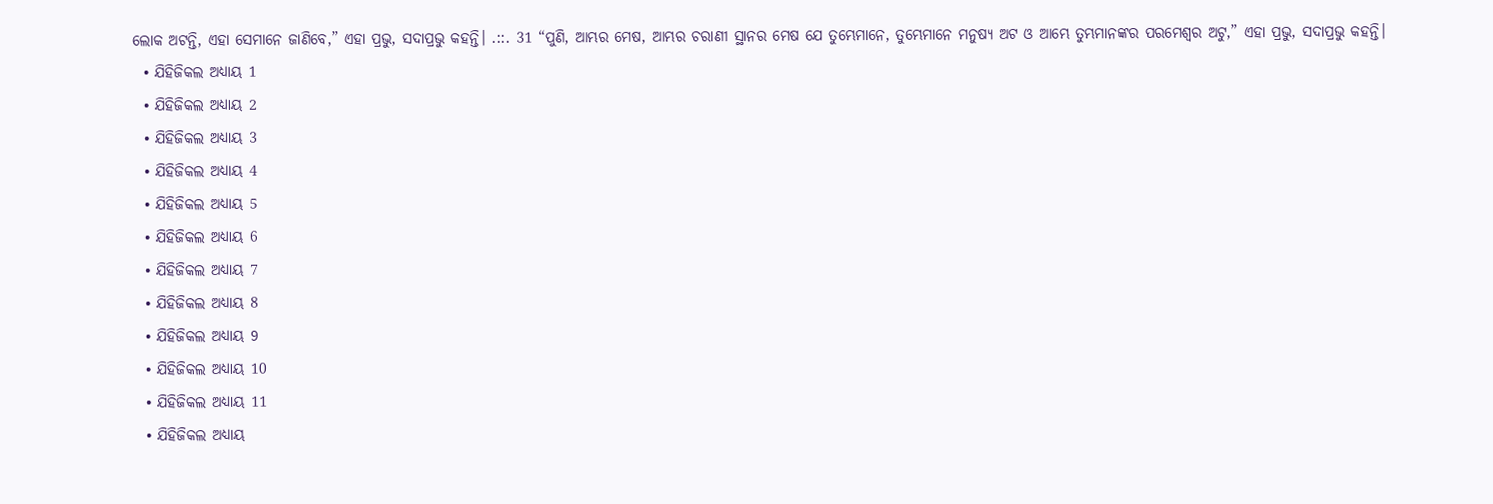ଲୋକ ଅଟନ୍ତି, ଏହା ସେମାନେ ଜାଣିବେ,” ଏହା ପ୍ରଭୁ, ସଦାପ୍ରଭୁ କହନ୍ତି। .::. 31 “ପୁଣି, ଆମ୍ଭର ମେଷ, ଆମ୍ଭର ଚରାଣୀ ସ୍ଥାନର ମେଷ ଯେ ତୁମ୍ଭେମାନେ, ତୁମ୍ଭେମାନେ ମନୁଷ୍ୟ ଅଟ ଓ ଆମ୍ଭେ ତୁମ୍ଭମାନଙ୍କର ପରମେଶ୍ୱର ଅଟୁ,” ଏହା ପ୍ରଭୁ, ସଦାପ୍ରଭୁ କହନ୍ତି।
  • ଯିହିଜିକଲ ଅଧ୍ୟାୟ 1
  • ଯିହିଜିକଲ ଅଧ୍ୟାୟ 2
  • ଯିହିଜିକଲ ଅଧ୍ୟାୟ 3
  • ଯିହିଜିକଲ ଅଧ୍ୟାୟ 4
  • ଯିହିଜିକଲ ଅଧ୍ୟାୟ 5
  • ଯିହିଜିକଲ ଅଧ୍ୟାୟ 6
  • ଯିହିଜିକଲ ଅଧ୍ୟାୟ 7
  • ଯିହିଜିକଲ ଅଧ୍ୟାୟ 8
  • ଯିହିଜିକଲ ଅଧ୍ୟାୟ 9
  • ଯିହିଜିକଲ ଅଧ୍ୟାୟ 10
  • ଯିହିଜିକଲ ଅଧ୍ୟାୟ 11
  • ଯିହିଜିକଲ ଅଧ୍ୟାୟ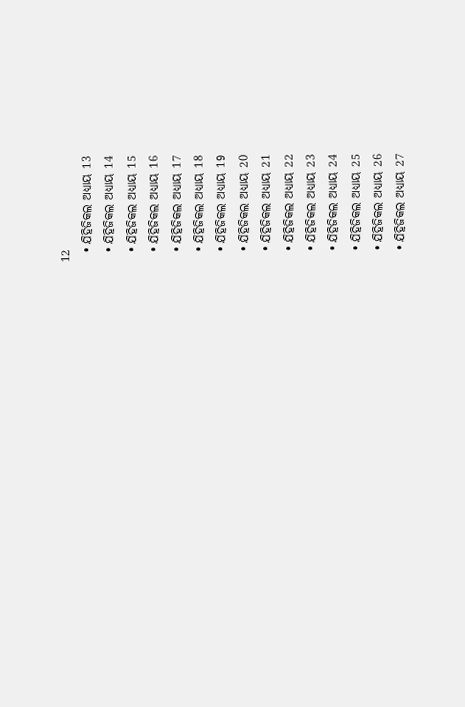12
  • ଯିହିଜିକଲ ଅଧ୍ୟାୟ 13
  • ଯିହିଜିକଲ ଅଧ୍ୟାୟ 14
  • ଯିହିଜିକଲ ଅଧ୍ୟାୟ 15
  • ଯିହିଜିକଲ ଅଧ୍ୟାୟ 16
  • ଯିହିଜିକଲ ଅଧ୍ୟାୟ 17
  • ଯିହିଜିକଲ ଅଧ୍ୟାୟ 18
  • ଯିହିଜିକଲ ଅଧ୍ୟାୟ 19
  • ଯିହିଜିକଲ ଅଧ୍ୟାୟ 20
  • ଯିହିଜିକଲ ଅଧ୍ୟାୟ 21
  • ଯିହିଜିକଲ ଅଧ୍ୟାୟ 22
  • ଯିହିଜିକଲ ଅଧ୍ୟାୟ 23
  • ଯିହିଜିକଲ ଅଧ୍ୟାୟ 24
  • ଯିହିଜିକଲ ଅଧ୍ୟାୟ 25
  • ଯିହିଜିକଲ ଅଧ୍ୟାୟ 26
  • ଯିହିଜିକଲ ଅଧ୍ୟାୟ 27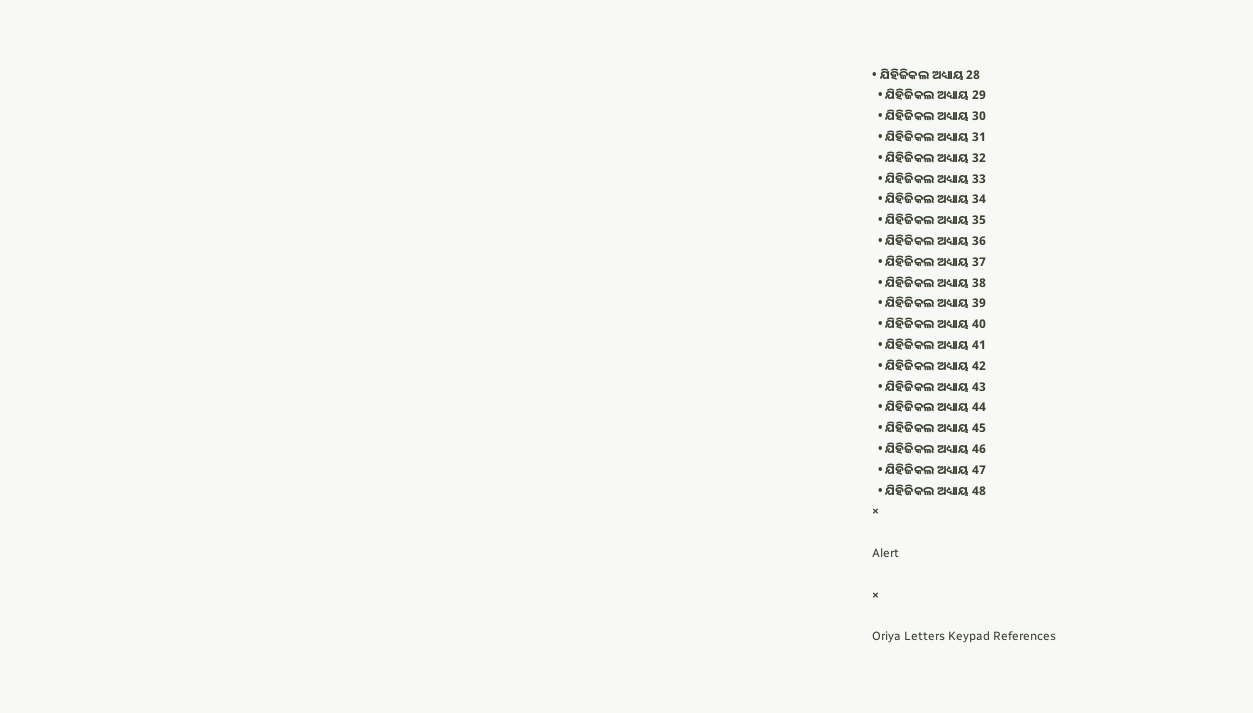• ଯିହିଜିକଲ ଅଧ୍ୟାୟ 28
  • ଯିହିଜିକଲ ଅଧ୍ୟାୟ 29
  • ଯିହିଜିକଲ ଅଧ୍ୟାୟ 30
  • ଯିହିଜିକଲ ଅଧ୍ୟାୟ 31
  • ଯିହିଜିକଲ ଅଧ୍ୟାୟ 32
  • ଯିହିଜିକଲ ଅଧ୍ୟାୟ 33
  • ଯିହିଜିକଲ ଅଧ୍ୟାୟ 34
  • ଯିହିଜିକଲ ଅଧ୍ୟାୟ 35
  • ଯିହିଜିକଲ ଅଧ୍ୟାୟ 36
  • ଯିହିଜିକଲ ଅଧ୍ୟାୟ 37
  • ଯିହିଜିକଲ ଅଧ୍ୟାୟ 38
  • ଯିହିଜିକଲ ଅଧ୍ୟାୟ 39
  • ଯିହିଜିକଲ ଅଧ୍ୟାୟ 40
  • ଯିହିଜିକଲ ଅଧ୍ୟାୟ 41
  • ଯିହିଜିକଲ ଅଧ୍ୟାୟ 42
  • ଯିହିଜିକଲ ଅଧ୍ୟାୟ 43
  • ଯିହିଜିକଲ ଅଧ୍ୟାୟ 44
  • ଯିହିଜିକଲ ଅଧ୍ୟାୟ 45
  • ଯିହିଜିକଲ ଅଧ୍ୟାୟ 46
  • ଯିହିଜିକଲ ଅଧ୍ୟାୟ 47
  • ଯିହିଜିକଲ ଅଧ୍ୟାୟ 48
×

Alert

×

Oriya Letters Keypad References